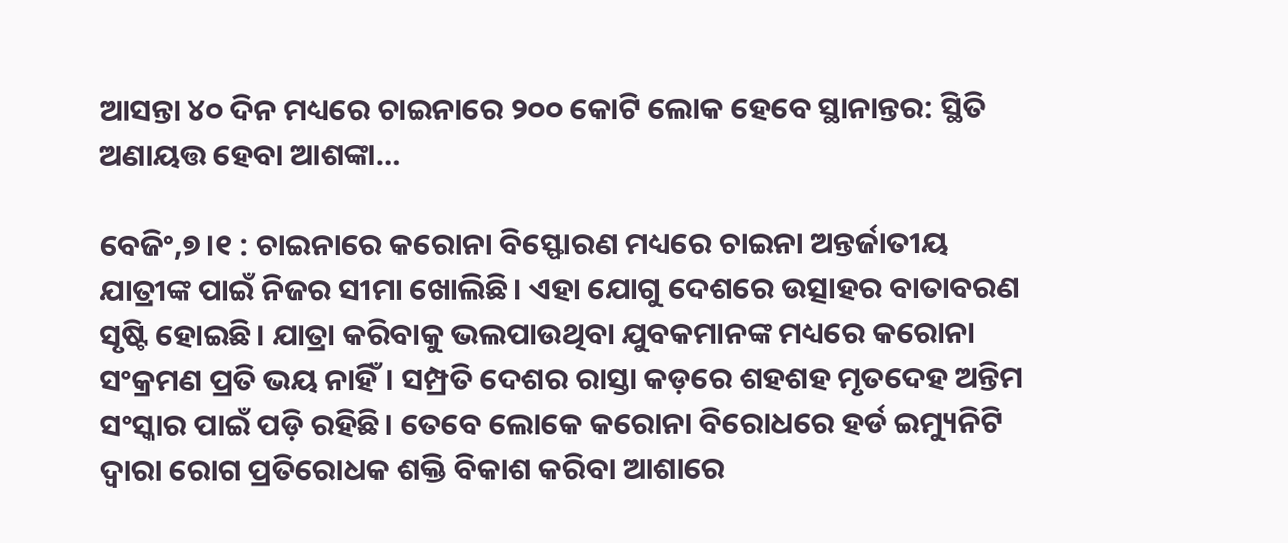ଆସନ୍ତା ୪୦ ଦିନ ମଧ୍ୟରେ ଚାଇନାରେ ୨୦୦ କୋଟି ଲୋକ ହେବେ ସ୍ଥାନାନ୍ତର: ସ୍ଥିତି ଅଣାୟତ୍ତ ହେବା ଆଶଙ୍କା…

ବେଜିଂ,୭।୧ : ଚାଇନାରେ କରୋନା ବିସ୍ଫୋରଣ ମଧ୍ୟରେ ଚାଇନା ଅନ୍ତର୍ଜାତୀୟ ଯାତ୍ରୀଙ୍କ ପାଇଁ ନିଜର ସୀମା ଖୋଲିଛି। ଏହା ଯୋଗୁ ଦେଶରେ ଉତ୍ସାହର ବାତାବରଣ ସୃଷ୍ଟି ହୋଇଛି। ଯାତ୍ରା କରିବାକୁ ଭଲପାଉଥିବା ଯୁବକମାନଙ୍କ ମଧ୍ୟରେ କରୋନା ସଂକ୍ରମଣ ପ୍ରତି ଭୟ ନାହିଁ। ସମ୍ପ୍ରତି ଦେଶର ରାସ୍ତା କଡ଼ରେ ଶହଶହ ମୃତଦେହ ଅନ୍ତିମ ସଂସ୍କାର ପାଇଁ ପଡ଼ି ରହିଛି। ତେବେ ଲୋକେ କରୋନା ବିରୋଧରେ ହର୍ଡ ଇମ୍ୟୁନିଟି ଦ୍ୱାରା ରୋଗ ପ୍ରତିରୋଧକ ଶକ୍ତି ବିକାଶ କରିବା ଆଶାରେ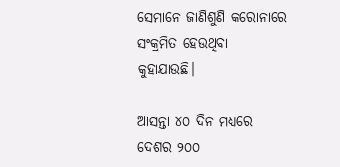ସେମାନେ ଜାଣିଶୁଣି କରୋନାରେ ସଂକ୍ରମିତ ହେଉଥିବା କୁହାଯାଉଛି।

ଆସନ୍ତା ୪୦ ଦିନ ମଧ୍ୟରେ ଦେଶର ୨୦୦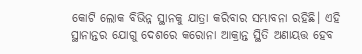କୋଟି ଲୋକ ବିଭିନ୍ନ ସ୍ଥାନକୁ ଯାତ୍ରା କରିବାର ସମ୍ଭାବନା ରହିଛି। ଏହି ସ୍ଥାନାନ୍ତର ଯୋଗୁ ଦେଶରେ କରୋନା ଆକ୍ରାନ୍ତ ସ୍ଥିତି ଅଣାୟତ୍ତ ହେବ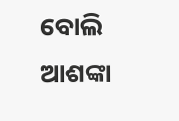ବୋଲି ଆଶଙ୍କା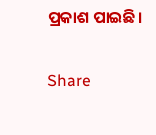ପ୍ରକାଶ ପାଇଛି।

Share